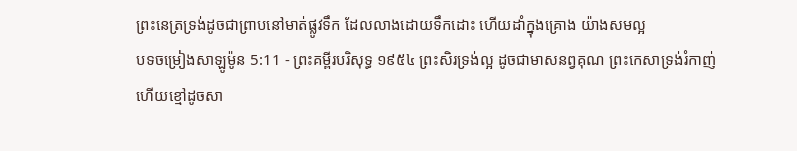ព្រះនេត្រទ្រង់ដូចជាព្រាបនៅមាត់ផ្លូវទឹក ដែលលាងដោយទឹកដោះ ហើយដាំក្នុងគ្រោង យ៉ាងសមល្អ
បទចម្រៀងសាឡូម៉ូន 5:11 - ព្រះគម្ពីរបរិសុទ្ធ ១៩៥៤ ព្រះសិរទ្រង់ល្អ ដូចជាមាសនព្វគុណ ព្រះកេសាទ្រង់រំកាញ់ ហើយខ្មៅដូចសា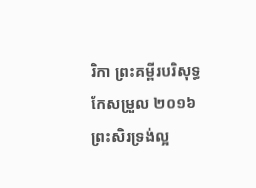រិកា ព្រះគម្ពីរបរិសុទ្ធកែសម្រួល ២០១៦ ព្រះសិរទ្រង់ល្អ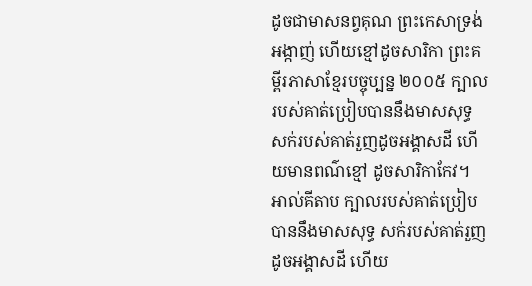ដូចជាមាសនព្វគុណ ព្រះកេសាទ្រង់អង្កាញ់ ហើយខ្មៅដូចសារិកា ព្រះគម្ពីរភាសាខ្មែរបច្ចុប្បន្ន ២០០៥ ក្បាលរបស់គាត់ប្រៀបបាននឹងមាសសុទ្ធ សក់របស់គាត់រួញដូចអង្គាសដី ហើយមានពណ៌ខ្មៅ ដូចសារិកាកែវ។ អាល់គីតាប ក្បាលរបស់គាត់ប្រៀបបាននឹងមាសសុទ្ធ សក់របស់គាត់រួញដូចអង្គាសដី ហើយ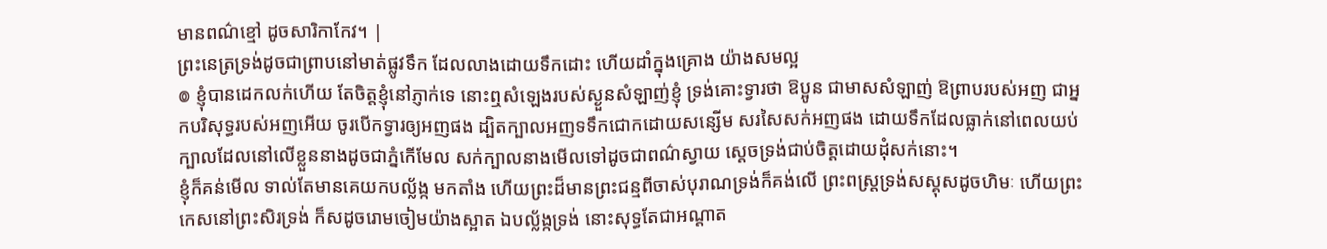មានពណ៌ខ្មៅ ដូចសារិកាកែវ។ |
ព្រះនេត្រទ្រង់ដូចជាព្រាបនៅមាត់ផ្លូវទឹក ដែលលាងដោយទឹកដោះ ហើយដាំក្នុងគ្រោង យ៉ាងសមល្អ
៙ ខ្ញុំបានដេកលក់ហើយ តែចិត្តខ្ញុំនៅភ្ញាក់ទេ នោះឮសំឡេងរបស់ស្ងួនសំឡាញ់ខ្ញុំ ទ្រង់គោះទ្វារថា ឱប្អូន ជាមាសសំឡាញ់ ឱព្រាបរបស់អញ ជាអ្នកបរិសុទ្ធរបស់អញអើយ ចូរបើកទ្វារឲ្យអញផង ដ្បិតក្បាលអញទទឹកជោកដោយសន្សើម សរសៃសក់អញផង ដោយទឹកដែលធ្លាក់នៅពេលយប់
ក្បាលដែលនៅលើខ្លួននាងដូចជាភ្នំកើមែល សក់ក្បាលនាងមើលទៅដូចជាពណ៌ស្វាយ ស្តេចទ្រង់ជាប់ចិត្តដោយដុំសក់នោះ។
ខ្ញុំក៏គន់មើល ទាល់តែមានគេយកបល្ល័ង្ក មកតាំង ហើយព្រះដ៏មានព្រះជន្មពីចាស់បុរាណទ្រង់ក៏គង់លើ ព្រះពស្ត្រទ្រង់សស្គុសដូចហិមៈ ហើយព្រះកេសនៅព្រះសិរទ្រង់ ក៏សដូចរោមចៀមយ៉ាងស្អាត ឯបល្ល័ង្កទ្រង់ នោះសុទ្ធតែជាអណ្តាត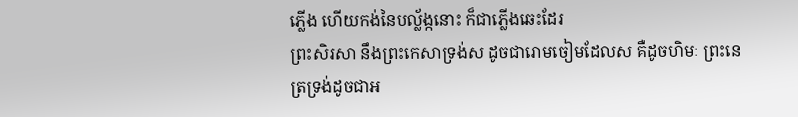ភ្លើង ហើយកង់នៃបល្ល័ង្កនោះ ក៏ជាភ្លើងឆេះដែរ
ព្រះសិរសា នឹងព្រះកេសាទ្រង់ស ដូចជារោមចៀមដែលស គឺដូចហិមៈ ព្រះនេត្រទ្រង់ដូចជាអ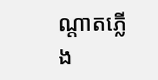ណ្តាតភ្លើង